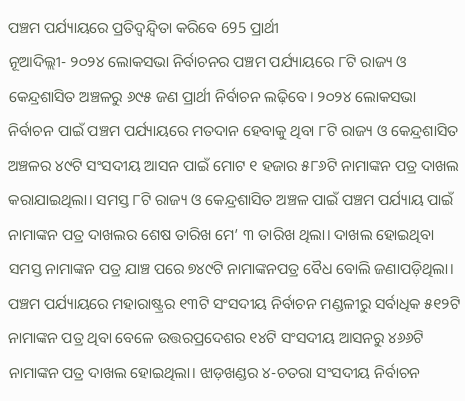ପଞ୍ଚମ ପର୍ଯ୍ୟାୟରେ ପ୍ରତିଦ୍ୱନ୍ଦ୍ୱିତା କରିବେ 695 ପ୍ରାର୍ଥୀ
ନୂଆଦିଲ୍ଲୀ- ୨୦୨୪ ଲୋକସଭା ନିର୍ବାଚନର ପଞ୍ଚମ ପର୍ଯ୍ୟାୟରେ ୮ଟି ରାଜ୍ୟ ଓ କେନ୍ଦ୍ରଶାସିତ ଅଞ୍ଚଳରୁ ୬୯୫ ଜଣ ପ୍ରାର୍ଥୀ ନିର୍ବାଚନ ଲଢ଼ିବେ। ୨୦୨୪ ଲୋକସଭା ନିର୍ବାଚନ ପାଇଁ ପଞ୍ଚମ ପର୍ଯ୍ୟାୟରେ ମତଦାନ ହେବାକୁ ଥିବା ୮ଟି ରାଜ୍ୟ ଓ କେନ୍ଦ୍ରଶାସିତ ଅଞ୍ଚଳର ୪୯ଟି ସଂସଦୀୟ ଆସନ ପାଇଁ ମୋଟ ୧ ହଜାର ୫୮୬ଟି ନାମାଙ୍କନ ପତ୍ର ଦାଖଲ କରାଯାଇଥିଲା। ସମସ୍ତ ୮ଟି ରାଜ୍ୟ ଓ କେନ୍ଦ୍ରଶାସିତ ଅଞ୍ଚଳ ପାଇଁ ପଞ୍ଚମ ପର୍ଯ୍ୟାୟ ପାଇଁ ନାମାଙ୍କନ ପତ୍ର ଦାଖଲର ଶେଷ ତାରିଖ ମେ’ ୩ ତାରିଖ ଥିଲା। ଦାଖଲ ହୋଇଥିବା ସମସ୍ତ ନାମାଙ୍କନ ପତ୍ର ଯାଞ୍ଚ ପରେ ୭୪୯ଟି ନାମାଙ୍କନପତ୍ର ବୈଧ ବୋଲି ଜଣାପଡ଼ିଥିଲା।
ପଞ୍ଚମ ପର୍ଯ୍ୟାୟରେ ମହାରାଷ୍ଟ୍ରର ୧୩ଟି ସଂସଦୀୟ ନିର୍ବାଚନ ମଣ୍ଡଳୀରୁ ସର୍ବାଧିକ ୫୧୨ଟି ନାମାଙ୍କନ ପତ୍ର ଥିବା ବେଳେ ଉତ୍ତରପ୍ରଦେଶର ୧୪ଟି ସଂସଦୀୟ ଆସନରୁ ୪୬୬ଟି ନାମାଙ୍କନ ପତ୍ର ଦାଖଲ ହୋଇଥିଲା। ଝାଡ଼ଖଣ୍ଡର ୪-ଚତରା ସଂସଦୀୟ ନିର୍ବାଚନ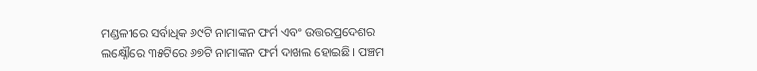ମଣ୍ଡଳୀରେ ସର୍ବାଧିକ ୬୯ଟି ନାମାଙ୍କନ ଫର୍ମ ଏବଂ ଉତ୍ତରପ୍ରଦେଶର ଲକ୍ଷ୍ନୌରେ ୩୫ଟିରେ ୬୭ଟି ନାମାଙ୍କନ ଫର୍ମ ଦାଖଲ ହୋଇଛି। ପଞ୍ଚମ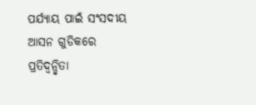ପର୍ଯ୍ୟାୟ ପାଇଁ ସଂସଦୀୟ ଆସନ ଗୁଡିକରେ ପ୍ରତିଦ୍ୱନ୍ଦ୍ୱିତା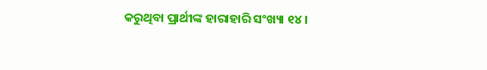କରୁଥିବା ପ୍ରାର୍ଥୀଙ୍କ ହାରାହାରି ସଂଖ୍ୟା ୧୪।